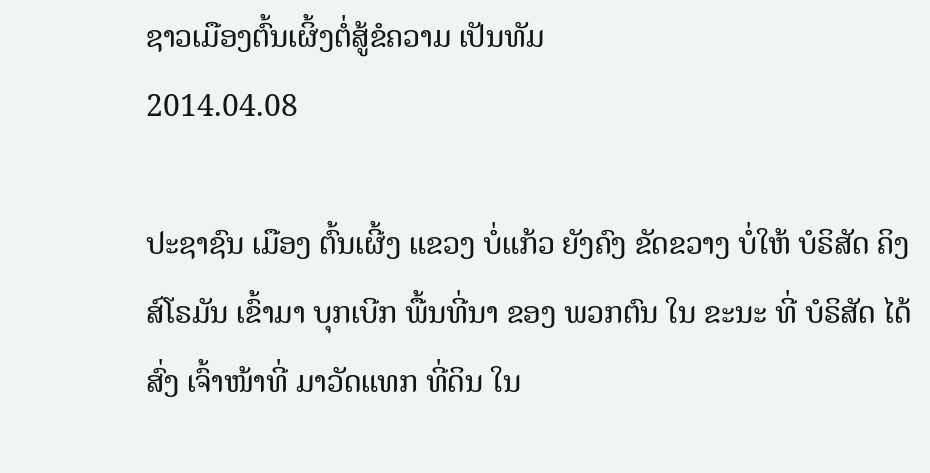ຊາວເມືອງຕົ້ນເຜິ້ງຕໍ່ສູ້ຂໍຄວາມ ເປັນທັມ
2014.04.08

ປະຊາຊົນ ເມືອງ ຕົ້ນເຜີ້ງ ແຂວງ ບໍ່ແກ້ວ ຍັງຄົງ ຂັດຂວາງ ບໍ່ໃຫ້ ບໍຣິສັດ ຄິງສ໌ໂຣມັນ ເຂົ້າມາ ບຸກເບີກ ພື້ນທີ່ນາ ຂອງ ພວກຕົນ ໃນ ຂະນະ ທີ່ ບໍຣິສັດ ໄດ້ສົ່ງ ເຈົ້າໜ້າທີ່ ມາວັດແທກ ທີ່ດິນ ໃນ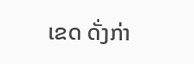ເຂດ ດັ່ງກ່າ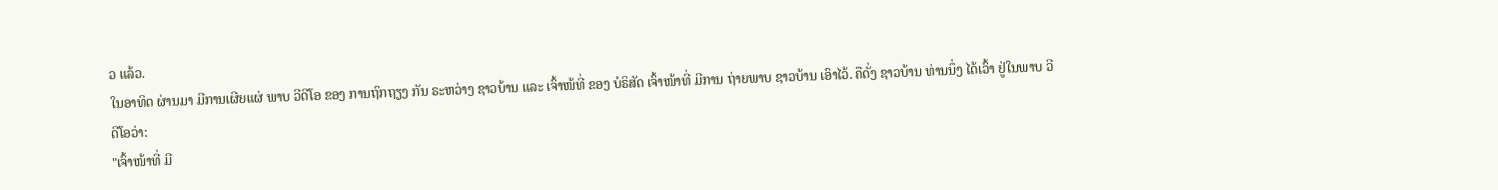ວ ແລ້ວ.
ໃນອາທິດ ຜ່ານມາ ມີການເຜີຍແຜ່ ພາບ ວີດີໂອ ຂອງ ການຖົກຖຽງ ກັນ ຣະຫວ່າງ ຊາວບ້ານ ແລະ ເຈົ້າໜ້ທີ່ ຂອງ ບໍຣິສັດ ເຈົ້າໜ້າທີ່ ມີການ ຖ່າຍພາບ ຊາວບ້ານ ເອົາໄວ້. ຄືດັ່ງ ຊາວບ້ານ ທ່ານນຶ່ງ ໄດ້ເວົ້າ ຢູ່ໃນພາບ ວີດີໂອວ່າ:
"ເຈົ້າໜ້າທີ່ ມີ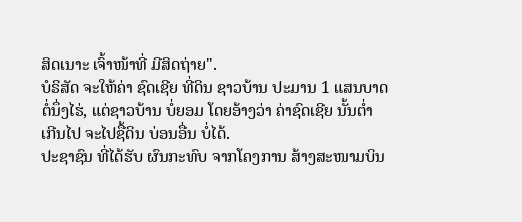ສິດເນາະ ເຈົ້າໜ້າທີ່ ມີສິດຖ່າຍ".
ບໍຣິສັດ ຈະໃຫ້ຄ່າ ຊົດເຊີຍ ທີ່ດິນ ຊາວບ້ານ ປະມານ 1 ແສນບາດ ຕໍ່ນຶ່ງໄຮ່, ແຕ່ຊາວບ້ານ ບໍ່ຍອມ ໂດຍອ້າງວ່າ ຄ່າຊົດເຊີຍ ນັ້ນຕໍ່າ ເກີນໄປ ຈະໄປຊື້ດິນ ບ່ອນອື່ນ ບໍ່ໄດ້.
ປະຊາຊົນ ທີ່ໄດ້ຮັບ ຜົນກະທົບ ຈາກໂຄງການ ສ້າງສະໜາມບິນ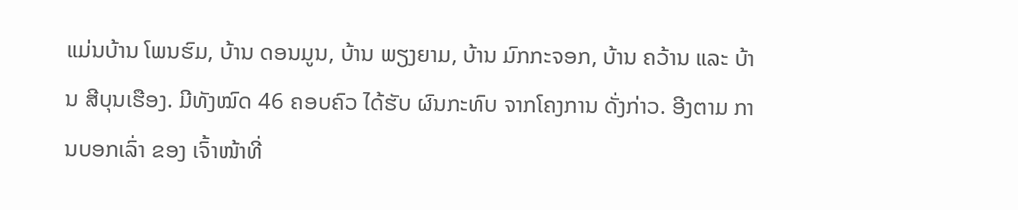ແມ່ນບ້ານ ໂພນຮົມ, ບ້ານ ດອນມູນ, ບ້ານ ພຽງຍາມ, ບ້ານ ມົກກະຈອກ, ບ້ານ ຄວ້ານ ແລະ ບ້ານ ສີບຸນເຮືອງ. ມີທັງໝົດ 46 ຄອບຄົວ ໄດ້ຮັບ ຜົນກະທົບ ຈາກໂຄງການ ດັ່ງກ່າວ. ອີງຕາມ ການບອກເລົ່າ ຂອງ ເຈົ້າໜ້າທີ່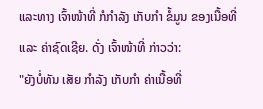ແລະທາງ ເຈົ້າໜ້າທີ່ ກໍກຳລັງ ເກັບກຳ ຂໍ້ມູນ ຂອງເນື້ອທີ່ ແລະ ຄ່າຊົດເຊີຍ. ດັ່ງ ເຈົ້າໜ້າທີ່ ກ່າວວ່າ:
"ຍັງບໍ່ທັນ ເສັຍ ກໍາລັງ ເກັບກຳ ຄ່າເນື້ອທີ່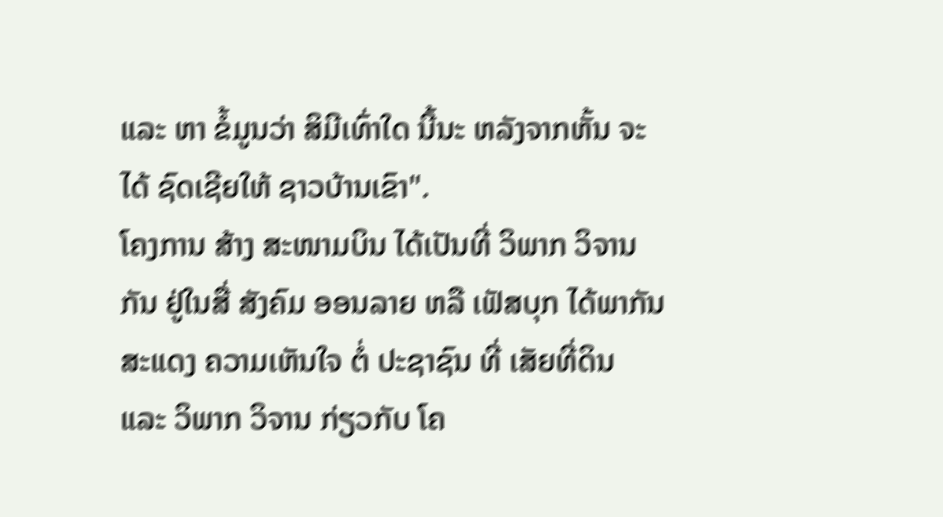ແລະ ຫາ ຂໍ້ມູນວ່າ ສິມີເທົ່າໃດ ນີ້ນະ ຫລັງຈາກຫັ້ນ ຈະໄດ້ ຊົດເຊີຍໃຫ້ ຊາວບ້ານເຂົາ".
ໂຄງການ ສ້າງ ສະໜາມບິນ ໄດ້ເປັນທີ່ ວິພາກ ວິຈານກັນ ຢູ່ໃນສື່ ສັງຄົມ ອອນລາຍ ຫລື ເຟັສບຸກ ໄດ້ພາກັນ ສະແດງ ຄວາມເຫັນໃຈ ຕໍ່ ປະຊາຊົນ ທີ່ ເສັຍທີ່ດິນ ແລະ ວິພາກ ວິຈານ ກ່ຽວກັບ ໂຄ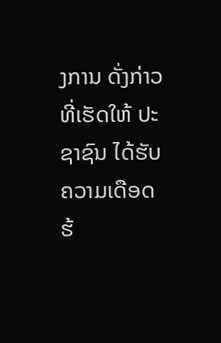ງການ ດັ່ງກ່າວ ທີ່ເຮັດໃຫ້ ປະຊາຊົນ ໄດ້ຮັບ ຄວາມເດືອດຮ້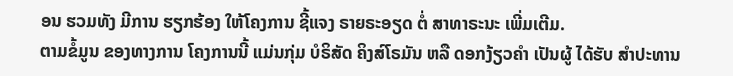ອນ ຮວມທັງ ມີການ ຮຽກຮ້ອງ ໃຫ້ໂຄງການ ຊີ້ແຈງ ຣາຍຣະອຽດ ຕໍ່ ສາທາຣະນະ ເພີ່ມເຕີມ.
ຕາມຂໍ້ມູນ ຂອງທາງການ ໂຄງການນີ້ ແມ່ນກຸ່ມ ບໍຣິສັດ ຄິງສ໌ໂຣມັນ ຫລື ດອກງ້ຽວຄຳ ເປັນຜູ້ ໄດ້ຮັບ ສຳປະທານ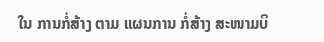ໃນ ການກໍ່ສ້າງ ຕາມ ແຜນການ ກໍ່ສ້າງ ສະໜາມບິ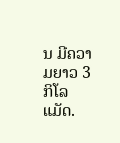ນ ມີຄວາມຍາວ 3 ກິໂລແມັດ.